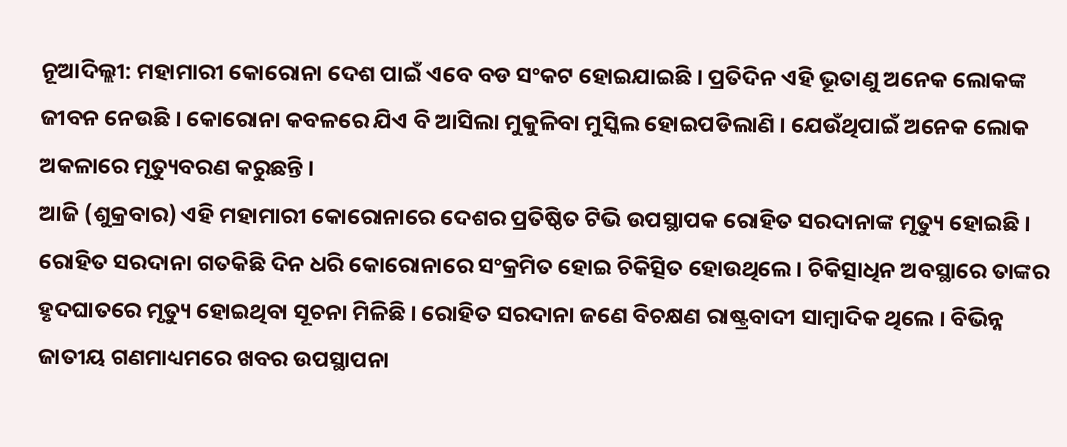ନୂଆଦିଲ୍ଲୀ: ମହାମାରୀ କୋରୋନା ଦେଶ ପାଇଁ ଏବେ ବଡ ସଂକଟ ହୋଇଯାଇଛି । ପ୍ରତିଦିନ ଏହି ଭୂତାଣୁ ଅନେକ ଲୋକଙ୍କ ଜୀବନ ନେଉଛି । କୋରୋନା କବଳରେ ଯିଏ ବି ଆସିଲା ମୁକୁଳିବା ମୁସ୍କିଲ ହୋଇପଡିଲାଣି । ଯେଉଁଥିପାଇଁ ଅନେକ ଲୋକ ଅକଳାରେ ମୃତ୍ୟୁବରଣ କରୁଛନ୍ତି ।
ଆଜି (ଶୁକ୍ରବାର) ଏହି ମହାମାରୀ କୋରୋନାରେ ଦେଶର ପ୍ରତିଷ୍ଠିତ ଟିଭି ଉପସ୍ଥାପକ ରୋହିତ ସରଦାନାଙ୍କ ମୃତ୍ୟୁ ହୋଇଛି । ରୋହିତ ସରଦାନା ଗତକିଛି ଦିନ ଧରି କୋରୋନାରେ ସଂକ୍ରମିତ ହୋଇ ଚିକିତ୍ସିତ ହୋଉଥିଲେ । ଚିକିତ୍ସାଧିନ ଅବସ୍ଥାରେ ତାଙ୍କର ହୃଦଘାତରେ ମୃତ୍ୟୁ ହୋଇଥିବା ସୂଚନା ମିଳିଛି । ରୋହିତ ସରଦାନା ଜଣେ ବିଚକ୍ଷଣ ରାଷ୍ଟ୍ରବାଦୀ ସାମ୍ବାଦିକ ଥିଲେ । ବିଭିନ୍ନ ଜାତୀୟ ଗଣମାଧ୍ୟମରେ ଖବର ଉପସ୍ଥାପନା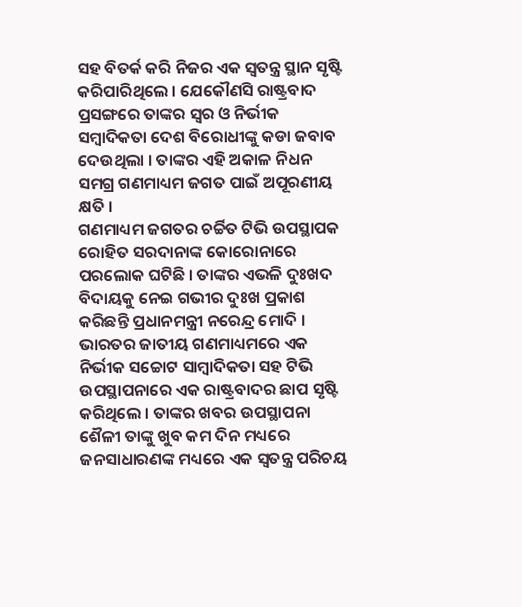ସହ ବିତର୍କ କରି ନିଜର ଏକ ସ୍ବତନ୍ତ୍ର ସ୍ଥାନ ସୃଷ୍ଟି କରିପାରିଥିଲେ । ଯେକୌଣସି ରାଷ୍ଟ୍ରବାଦ ପ୍ରସଙ୍ଗରେ ତାଙ୍କର ସ୍ବର ଓ ନିର୍ଭୀକ ସମ୍ବାଦିକତା ଦେଶ ବିରୋଧୀଙ୍କୁ କଡା ଜବାବ ଦେଉଥିଲା । ତାଙ୍କର ଏହି ଅକାଳ ନିଧନ ସମଗ୍ର ଗଣମାଧ୍ୟମ ଜଗତ ପାଇଁ ଅପୂରଣୀୟ କ୍ଷତି ।
ଗଣମାଧ୍ୟମ ଜଗତର ଚର୍ଚ୍ଚିତ ଟିଭି ଉପସ୍ଥାପକ ରୋହିତ ସରଦାନାଙ୍କ କୋରୋନାରେ ପରଲୋକ ଘଟିଛି । ତାଙ୍କର ଏଭଳି ଦୁଃଖଦ ବିଦାୟକୁ ନେଇ ଗଭୀର ଦୁଃଖ ପ୍ରକାଶ କରିଛନ୍ତି ପ୍ରଧାନମନ୍ତ୍ରୀ ନରେନ୍ଦ୍ର ମୋଦି । ଭାରତର ଜାତୀୟ ଗଣମାଧ୍ୟମରେ ଏକ ନିର୍ଭୀକ ସଚ୍ଚୋଟ ସାମ୍ବାଦିକତା ସହ ଟିଭି ଉପସ୍ଥାପନାରେ ଏକ ରାଷ୍ଟ୍ରବାଦର ଛାପ ସୃଷ୍ଟି କରିଥିଲେ । ତାଙ୍କର ଖବର ଉପସ୍ଥାପନା ଶୈଳୀ ତାଙ୍କୁ ଖୁବ କମ ଦିନ ମଧ୍ୟରେ ଜନସାଧାରଣଙ୍କ ମଧ୍ୟରେ ଏକ ସ୍ବତନ୍ତ୍ର ପରିଚୟ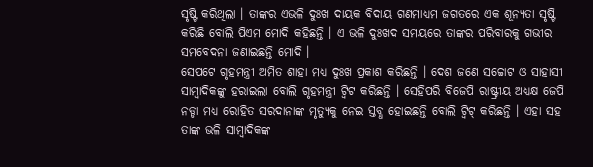ସୃଷ୍ଟି କରିଥିଲା । ତାଙ୍କର ଏଭଳି ଦୁଃଖ ଦାୟକ ବିଦାୟ ଗଣମାଧ୍ୟମ ଜଗତରେ ଏକ ଶୂନ୍ୟତା ସୃଷ୍ଟି କରିଛି ବୋଲି ପିଏମ ମୋଦି କହିଛନ୍ତି । ଏ ଭଳି ଦୁଃଖଦ ସମୟରେ ତାଙ୍କର ପରିବାରକୁ ଗଭୀର ସମବେଦନା ଜଣାଇଛନ୍ତି ମୋଦି ।
ସେପଟେ ଗୃହମନ୍ତ୍ରୀ ଅମିତ ଶାହା ମଧ୍ୟ ଦୁଃଖ ପ୍ରକାଶ କରିଛନ୍ତି । ଦେଶ ଜଣେ ସଚ୍ଚୋଟ ଓ ସାହାସୀ ସାମ୍ବାଦିକଙ୍କୁ ହରାଇଲା ବୋଲି ଗୃହମନ୍ତ୍ରୀ ଟ୍ବିଟ କରିଛନ୍ତି । ସେହିପରି ବିଜେପି ରାଷ୍ଟ୍ରୀୟ ଅଧ୍ୟକ୍ଷ ଜେପି ନଡ୍ଡା ମଧ୍ୟ ରୋହିତ ସରଦାନାଙ୍କ ମୃତ୍ୟୁକୁ ନେଇ ସ୍ତବ୍ଧ ହୋଇଛନ୍ତି ବୋଲି ଟ୍ବିଟ୍ କରିଛନ୍ତି । ଏହା ସହ ତାଙ୍କ ଭଳି ସାମ୍ବାଦିକଙ୍କ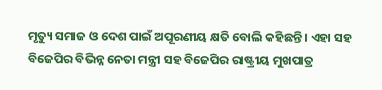ମୃତ୍ୟୁ ସମାଜ ଓ ଦେଶ ପାଇଁ ଅପୂରଣୀୟ କ୍ଷତି ବୋଲି କହିଛନ୍ତି । ଏହା ସହ ବିଜେପିର ବିଭିନ୍ନ ନେତା ମନ୍ତ୍ରୀ ସହ ବିଜେପିର ରାଷ୍ଟ୍ରୀୟ ମୁଖପାତ୍ର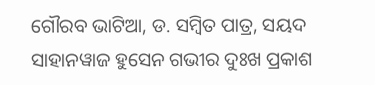ଗୌରବ ଭାଟିଆ, ଡ. ସମ୍ବିତ ପାତ୍ର, ସୟଦ ସାହାନୱାଜ ହୁସେନ ଗଭୀର ଦୁଃଖ ପ୍ରକାଶ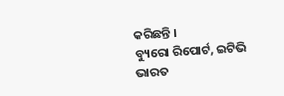କରିଛନ୍ତି ।
ବ୍ୟୁରୋ ରିପୋର୍ଟ, ଇଟିଭି ଭାରତ